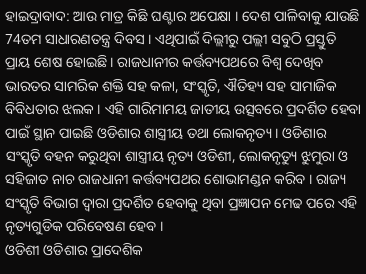ହାଇଦ୍ରାବାଦ: ଆଉ ମାତ୍ର କିଛି ଘଣ୍ଟାର ଅପେକ୍ଷା । ଦେଶ ପାଳିବାକୁ ଯାଉଛି 74ତମ ସାଧାରଣତନ୍ତ୍ର ଦିବସ । ଏଥିପାଇଁ ଦିଲ୍ଲୀରୁ ପଲ୍ଲୀ ସବୁଠି ପ୍ରସ୍ତୁତି ପ୍ରାୟ ଶେଷ ହୋଇଛି । ରାଜଧାନୀର କର୍ତ୍ତବ୍ୟପଥରେ ବିଶ୍ବ ଦେଖିବ ଭାରତର ସାମରିକ ଶକ୍ତି ସହ କଳା, ସଂସ୍କୃତି, ଐତିହ୍ୟ ସହ ସାମାଜିକ ବିବିଧତାର ଝଲକ । ଏହି ଗାରିମାମୟ ଜାତୀୟ ଉତ୍ସବରେ ପ୍ରଦର୍ଶିତ ହେବା ପାଇଁ ସ୍ଥାନ ପାଇଛି ଓଡିଶାର ଶାସ୍ତ୍ରୀୟ ତଥା ଲୋକନୃତ୍ୟ । ଓଡିଶାର ସଂସ୍କୃତି ବହନ କରୁଥିବା ଶାସ୍ତ୍ରୀୟ ନୃତ୍ୟ ଓଡିଶୀ, ଲୋକନୃତ୍ୟୁ ଝୁମୁରା ଓ ସହିଜାତ ନାଚ ରାଜଧାନୀ କର୍ତ୍ତବ୍ୟପଥର ଶୋଭାମଣ୍ଡନ କରିବ । ରାଜ୍ୟ ସଂସ୍କୃତି ବିଭାଗ ଦ୍ବାରା ପ୍ରଦର୍ଶିତ ହେବାକୁ ଥିବା ପ୍ରଜ୍ଞାପନ ମେଢ ପରେ ଏହି ନୃତ୍ୟଗୁଡିକ ପରିବେଷଣ ହେବ ।
ଓଡିଶୀ ଓଡିଶାର ପ୍ରାଦେଶିକ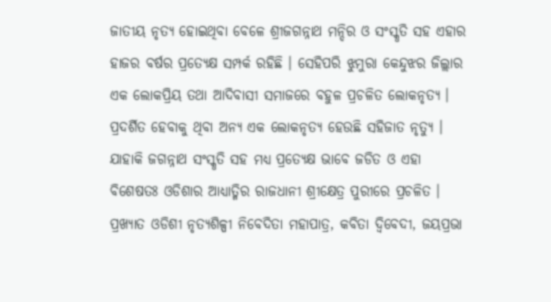ଜାତୀୟ ନୃତ୍ୟ ହୋଇଥିବା ବେଳେ ଶ୍ରୀଜଗନ୍ନାଥ ମନ୍ଦିର ଓ ସଂସ୍କୃତି ସହ ଏହାର ହାଜର ବର୍ଷର ପ୍ରତ୍ୟେକ୍ଷ ସମ୍ପର୍କ ରହିଛି । ସେହିପରି ଝୁମୁରା କେନ୍ଦୁଝର ଜିଲ୍ଲାର ଏକ ଲୋକପ୍ରିୟ ତଥା ଆଦିବାସୀ ସମାଜରେ ବହୁଳ ପ୍ରଚଳିତ ଲୋକନୃତ୍ୟ । ପ୍ରଦର୍ଶିତ ହେବାକୁ ଥିବା ଅନ୍ୟ ଏକ ଲୋକନୃତ୍ୟ ହେଉଛି ସହିଜାତ ନୃତ୍ୟୁ । ଯାହାକି ଜଗନ୍ନାଥ ସଂସ୍କୃତି ସହ ମଧ୍ଯ ପ୍ରତ୍ୟେକ୍ଷ ଭାବେ ଜଡିତ ଓ ଏହା ବିଶେଷତଃ ଓଡିଶାର ଆଧ୍ୟାତ୍ମିର ରାଜଧାନୀ ଶ୍ରୀକ୍ଷେତ୍ର ପୁରୀରେ ପ୍ରଚଳିତ । ପ୍ରଖ୍ୟାତ ଓଡିଶୀ ନୃତ୍ୟଶିଳ୍ପୀ ନିବେଦିତା ମହାପାତ୍ର, କବିତା ଦ୍ବିବେଦୀ, ଜୟପ୍ରଭା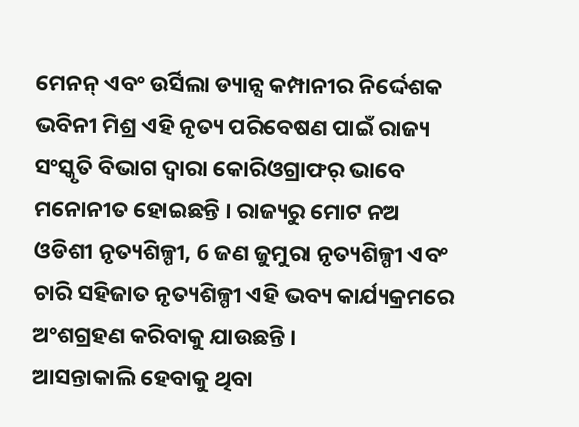ମେନନ୍ ଏବଂ ଉର୍ସିଲା ଡ୍ୟାନ୍ସ କମ୍ପାନୀର ନିର୍ଦ୍ଦେଶକ ଭବିନୀ ମିଶ୍ର ଏହି ନୃତ୍ୟ ପରିବେଷଣ ପାଇଁ ରାଜ୍ୟ ସଂସ୍କୃତି ବିଭାଗ ଦ୍ବାରା କୋରିଓଗ୍ରାଫର୍ ଭାବେ ମନୋନୀତ ହୋଇଛନ୍ତି । ରାଜ୍ୟରୁ ମୋଟ ନଅ ଓଡିଶୀ ନୃତ୍ୟଶିଳ୍ପୀ, 6 ଜଣ ଜୁମୁରା ନୃତ୍ୟଶିଳ୍ପୀ ଏବଂ ଚାରି ସହିଜାତ ନୃତ୍ୟଶିଳ୍ପୀ ଏହି ଭବ୍ୟ କାର୍ଯ୍ୟକ୍ରମରେ ଅଂଶଗ୍ରହଣ କରିବାକୁ ଯାଉଛନ୍ତି ।
ଆସନ୍ତାକାଲି ହେବାକୁ ଥିବା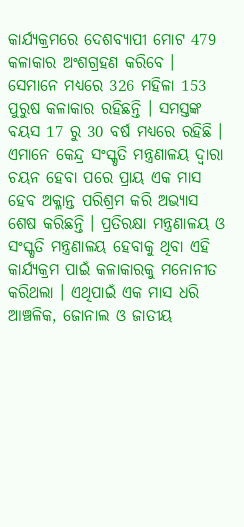କାର୍ଯ୍ୟକ୍ରମରେ ଦେଶବ୍ୟାପୀ ମୋଟ 479 କଳାକାର ଅଂଶଗ୍ରହଣ କରିବେ । ସେମାନେ ମଧ୍ୟରେ 326 ମହିଳା 153 ପୁରୁଷ କଳାକାର ରହିଛନ୍ତି । ସମସ୍ତଙ୍କ ବୟସ 17 ରୁ 30 ବର୍ଷ ମଧ୍ୟରେ ରହିଛି । ଏମାନେ କେନ୍ଦ୍ର ସଂସ୍କୃତି ମନ୍ତ୍ରଣାଳୟ ଦ୍ବାରା ଚୟନ ହେବା ପରେ ପ୍ରାୟ ଏକ ମାସ ହେବ ଅକ୍ଳାନ୍ତ ପରିଶ୍ରମ କରି ଅଭ୍ୟାସ ଶେଷ କରିଛନ୍ତି । ପ୍ରତିରକ୍ଷା ମନ୍ତ୍ରଣାଳୟ ଓ ସଂସ୍କୃତି ମନ୍ତ୍ରଣାଳୟ ହେବାକୁ ଥିବା ଏହି କାର୍ଯ୍ୟକ୍ରମ ପାଇଁ କଳାକାରକୁ ମନୋନୀତ କରିଥଲା । ଏଥିପାଇଁ ଏକ ମାସ ଧରି ଆଞ୍ଚଳିକ, ଜୋନାଲ ଓ ଜାତୀୟ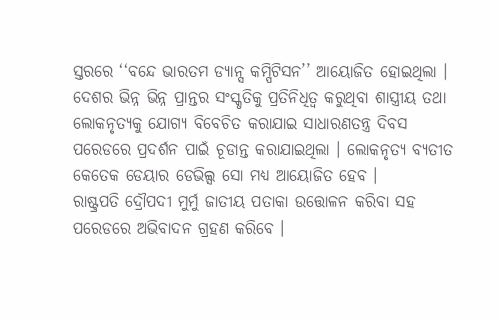ସ୍ତରରେ ‘‘ବନ୍ଦେ ଭାରତମ ଡ୍ୟାନ୍ସ କମ୍ପିଟିସନ’’ ଆୟୋଜିତ ହୋଇଥିଲା । ଦେଶର ଭିନ୍ନ ଭିନ୍ନ ପ୍ରାନ୍ତର ସଂସ୍କୃତିକୁ ପ୍ରତିନିଧିତ୍ବ କରୁଥିବା ଶାସ୍ତ୍ରୀୟ ତଥା ଲୋକନୃତ୍ୟକୁ ଯୋଗ୍ୟ ବିବେଚିତ କରାଯାଇ ସାଧାରଣତନ୍ତ୍ର ଦିବସ ପରେଡରେ ପ୍ରଦର୍ଶନ ପାଇଁ ଚୂଡାନ୍ତ କରାଯାଇଥିଲା । ଲୋକନୃତ୍ୟ ବ୍ୟତୀତ କେତେକ ଡେୟାର ଡେଭିଲ୍ସ ସୋ ମଧ୍ୟ ଆୟୋଜିତ ହେବ ।
ରାଷ୍ଟ୍ରପତି ଦ୍ରୌପଦୀ ମୁର୍ମୁ ଜାତୀୟ ପତାକା ଉତ୍ତୋଳନ କରିବା ସହ ପରେଡରେ ଅଭିବାଦନ ଗ୍ରହଣ କରିବେ ।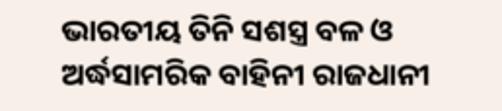ଭାରତୀୟ ତିନି ସଶସ୍ତ୍ର ବଳ ଓ ଅର୍ଦ୍ଧସାମରିକ ବାହିନୀ ରାଜଧାନୀ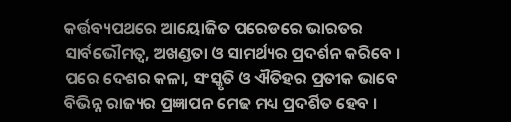କର୍ତ୍ତବ୍ୟପଥରେ ଆୟୋଜିତ ପରେଡରେ ଭାରତର ସାର୍ବଭୌମତ୍ବ, ଅଖଣ୍ଡତା ଓ ସାମର୍ଥ୍ୟର ପ୍ରଦର୍ଶନ କରିବେ । ପରେ ଦେଶର କଳା, ସଂସ୍କୃତି ଓ ଐତିହର ପ୍ରତୀକ ଭାବେ ବିଭିନ୍ନ ରାଜ୍ୟର ପ୍ରଜ୍ଞାପନ ମେଢ ମଧ୍ୟ ପ୍ରଦର୍ଶିତ ହେବ ।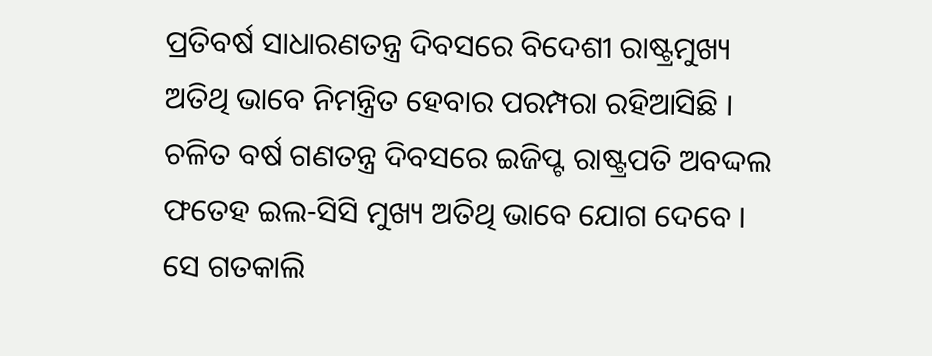ପ୍ରତିବର୍ଷ ସାଧାରଣତନ୍ତ୍ର ଦିବସରେ ବିଦେଶୀ ରାଷ୍ଟ୍ରମୁଖ୍ୟ ଅତିଥି ଭାବେ ନିମନ୍ତ୍ରିତ ହେବାର ପରମ୍ପରା ରହିଆସିଛି । ଚଳିତ ବର୍ଷ ଗଣତନ୍ତ୍ର ଦିବସରେ ଇଜିପ୍ଟ ରାଷ୍ଟ୍ରପତି ଅବଦ୍ଦଲ ଫତେହ ଇଲ-ସିସି ମୁଖ୍ୟ ଅତିଥି ଭାବେ ଯୋଗ ଦେବେ । ସେ ଗତକାଲି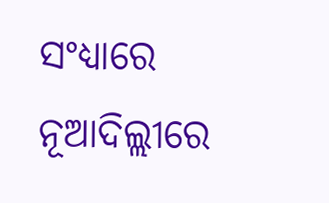ସଂଧ୍ୟାରେ ନୂଆଦିଲ୍ଲୀରେ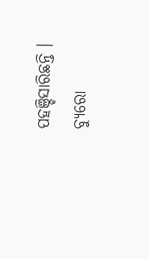ପହଞ୍ଚିସାରିଛନ୍ତି ।
ବ୍ୟୁରୋ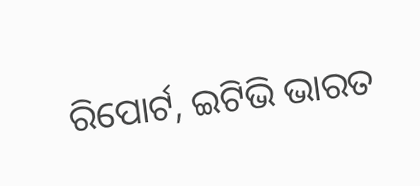ରିପୋର୍ଟ, ଇଟିଭି ଭାରତ